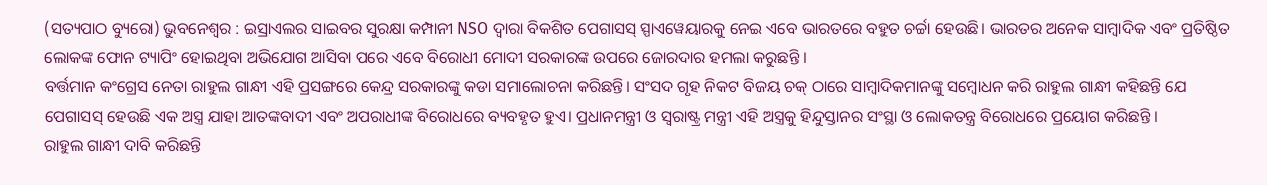(ସତ୍ୟପାଠ ବ୍ୟୁରୋ) ଭୁବନେଶ୍ୱର : ଇସ୍ରାଏଲର ସାଇବର ସୁରକ୍ଷା କମ୍ପାନୀ NSO ଦ୍ବାରା ବିକଶିତ ପେଗାସସ୍ ସ୍ପାଏୱେୟାରକୁ ନେଇ ଏବେ ଭାରତରେ ବହୁତ ଚର୍ଚ୍ଚା ହେଉଛି। ଭାରତର ଅନେକ ସାମ୍ବାଦିକ ଏବଂ ପ୍ରତିଷ୍ଠିତ ଲୋକଙ୍କ ଫୋନ ଟ୍ୟାପିଂ ହୋଇଥିବା ଅଭିଯୋଗ ଆସିବା ପରେ ଏବେ ବିରୋଧୀ ମୋଦୀ ସରକାରଙ୍କ ଉପରେ ଜୋରଦାର ହମଲା କରୁଛନ୍ତି ।
ବର୍ତ୍ତମାନ କଂଗ୍ରେସ ନେତା ରାହୁଲ ଗାନ୍ଧୀ ଏହି ପ୍ରସଙ୍ଗରେ କେନ୍ଦ୍ର ସରକାରଙ୍କୁ କଡା ସମାଲୋଚନା କରିଛନ୍ତି। ସଂସଦ ଗୃହ ନିକଟ ବିଜୟ ଚକ୍ ଠାରେ ସାମ୍ବାଦିକମାନଙ୍କୁ ସମ୍ବୋଧନ କରି ରାହୁଲ ଗାନ୍ଧୀ କହିଛନ୍ତି ଯେ ପେଗାସସ୍ ହେଉଛି ଏକ ଅସ୍ତ୍ର ଯାହା ଆତଙ୍କବାଦୀ ଏବଂ ଅପରାଧୀଙ୍କ ବିରୋଧରେ ବ୍ୟବହୃତ ହୁଏ। ପ୍ରଧାନମନ୍ତ୍ରୀ ଓ ସ୍ୱରାଷ୍ଟ୍ର ମନ୍ତ୍ରୀ ଏହି ଅସ୍ତ୍ରକୁ ହିନ୍ଦୁସ୍ତାନର ସଂସ୍ଥା ଓ ଲୋକତନ୍ତ୍ର ବିରୋଧରେ ପ୍ରୟୋଗ କରିଛନ୍ତି ।
ରାହୁଲ ଗାନ୍ଧୀ ଦାବି କରିଛନ୍ତି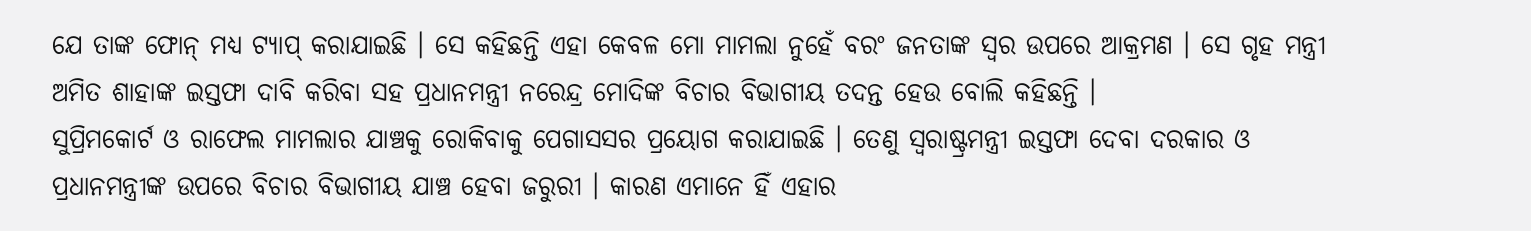ଯେ ତାଙ୍କ ଫୋନ୍ ମଧ୍ୟ ଟ୍ୟାପ୍ କରାଯାଇଛି । ସେ କହିଛନ୍ତି ଏହା କେବଳ ମୋ ମାମଲା ନୁହେଁ ବରଂ ଜନତାଙ୍କ ସ୍ୱର ଉପରେ ଆକ୍ରମଣ । ସେ ଗୃହ ମନ୍ତ୍ରୀ ଅମିତ ଶାହାଙ୍କ ଇସ୍ତଫା ଦାବି କରିବା ସହ ପ୍ରଧାନମନ୍ତ୍ରୀ ନରେନ୍ଦ୍ର ମୋଦିଙ୍କ ବିଚାର ବିଭାଗୀୟ ତଦନ୍ତ ହେଉ ବୋଲି କହିଛନ୍ତି ।
ସୁପ୍ରିମକୋର୍ଟ ଓ ରାଫେଲ ମାମଲାର ଯାଞ୍ଚକୁ ରୋକିବାକୁ ପେଗାସସର ପ୍ରୟୋଗ କରାଯାଇଛି । ତେଣୁ ସ୍ୱରାଷ୍ଟ୍ରମନ୍ତ୍ରୀ ଇସ୍ତଫା ଦେବା ଦରକାର ଓ ପ୍ରଧାନମନ୍ତ୍ରୀଙ୍କ ଉପରେ ବିଚାର ବିଭାଗୀୟ ଯାଞ୍ଚ ହେବା ଜରୁରୀ । କାରଣ ଏମାନେ ହିଁ ଏହାର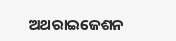ଅଥରାଇଜେଶନ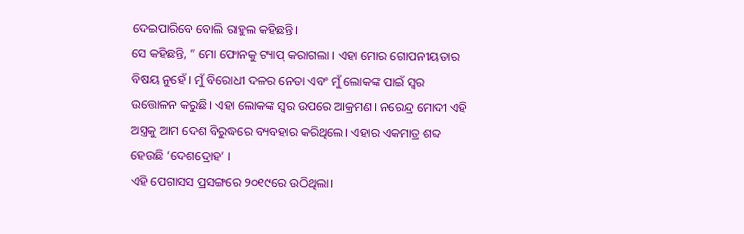ଦେଇପାରିବେ ବୋଲି ରାହୁଲ କହିଛନ୍ତି।
ସେ କହିଛନ୍ତି, ” ମୋ ଫୋନକୁ ଟ୍ୟାପ୍ କରାଗଲା । ଏହା ମୋର ଗୋପନୀୟତାର ବିଷୟ ନୁହେଁ । ମୁଁ ବିରୋଧୀ ଦଳର ନେତା ଏବଂ ମୁଁ ଲୋକଙ୍କ ପାଇଁ ସ୍ୱର ଉତ୍ତୋଳନ କରୁଛି। ଏହା ଲୋକଙ୍କ ସ୍ୱର ଉପରେ ଆକ୍ରମଣ। ନରେନ୍ଦ୍ର ମୋଦୀ ଏହି ଅସ୍ତ୍ରକୁ ଆମ ଦେଶ ବିରୁଦ୍ଧରେ ବ୍ୟବହାର କରିଥିଲେ। ଏହାର ଏକମାତ୍ର ଶବ୍ଦ ହେଉଛି ‘ଦେଶଦ୍ରୋହ’ ।
ଏହି ପେଗାସସ ପ୍ରସଙ୍ଗରେ ୨୦୧୯ରେ ଉଠିଥିଲା।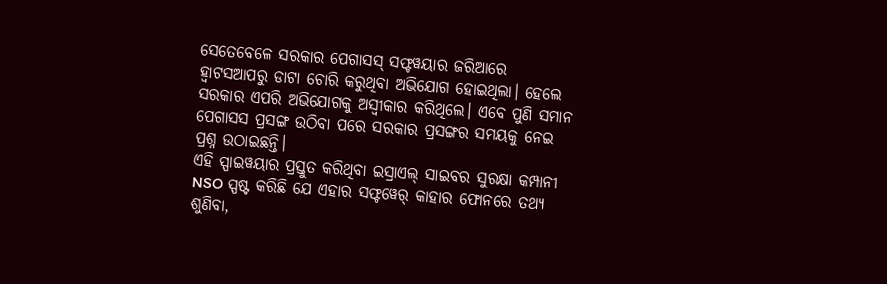ସେତେବେଳେ ସରକାର ପେଗାସସ୍ ସଫ୍ଟୱୟାର ଜରିଆରେ ହ୍ୱାଟସଆପରୁ ଡାଟା ଚୋରି କରୁଥିବା ଅଭିଯୋଗ ହୋଇଥିଲା। ହେଲେ ସରକାର ଏପରି ଅଭିଯୋଗକୁ ଅସ୍ୱୀକାର କରିଥିଲେ। ଏବେ ପୁଣି ସମାନ ପେଗାସସ ପ୍ରସଙ୍ଗ ଉଠିବା ପରେ ସରକାର ପ୍ରସଙ୍ଗର ସମୟକୁ ନେଇ ପ୍ରଶ୍ନ ଉଠାଇଛନ୍ତି।
ଏହି ସ୍ପାଇୱୟାର ପ୍ରସ୍ତୁତ କରିଥିବା ଇସ୍ରାଏଲ୍ ସାଇବର ସୁରକ୍ଷା କମ୍ପାନୀ NSO ସ୍ପଷ୍ଟ କରିଛି ଯେ ଏହାର ସଫ୍ଟୱେର୍ କାହାର ଫୋନରେ ତଥ୍ୟ ଶୁଣିବା,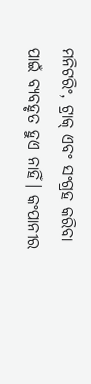ମନିଟରିଂ, ଟ୍ରାକ୍ ଏବଂ ସଂଗ୍ରହ କରିବା ପାଇଁ ବ୍ୟବହୃତ ହୁଏ ନାହିଁ। କଂପାନୀର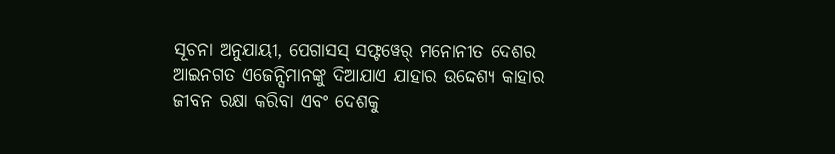ସୂଚନା ଅନୁଯାୟୀ, ପେଗାସସ୍ ସଫ୍ଟୱେର୍ ମନୋନୀତ ଦେଶର ଆଇନଗତ ଏଜେନ୍ସିମାନଙ୍କୁ ଦିଆଯାଏ ଯାହାର ଉଦ୍ଦେଶ୍ୟ କାହାର ଜୀବନ ରକ୍ଷା କରିବା ଏବଂ ଦେଶକୁ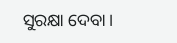ସୁରକ୍ଷା ଦେବା।